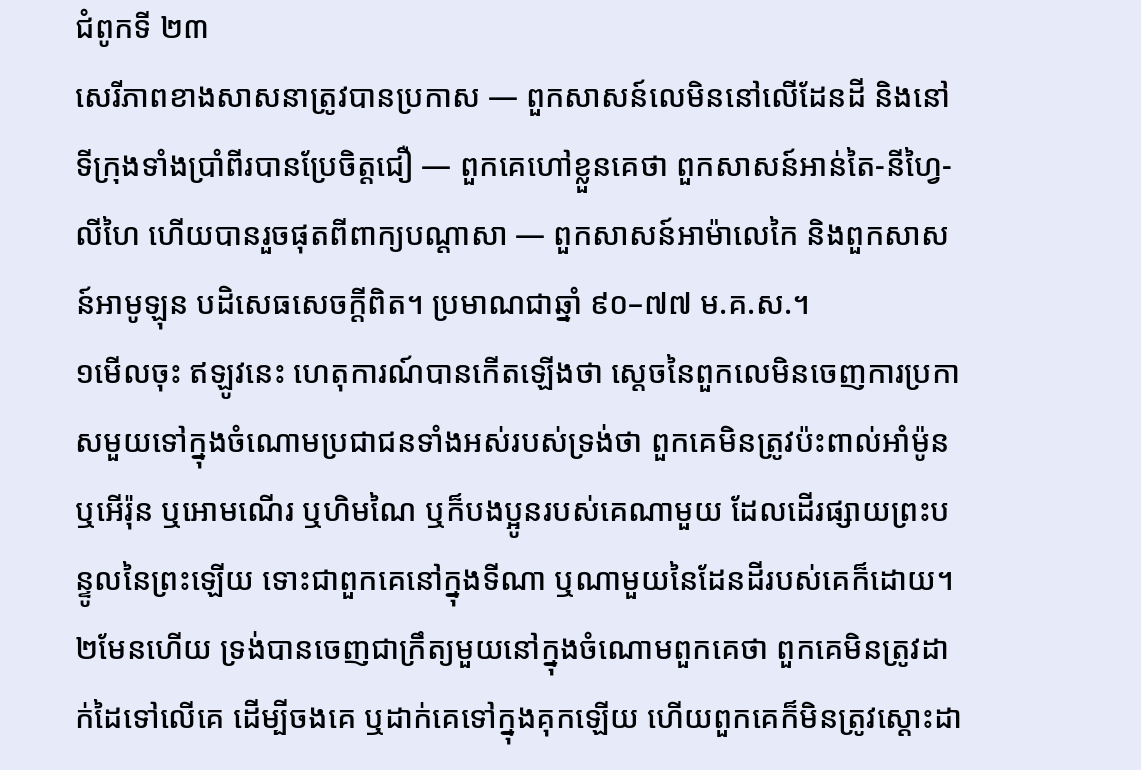ជំពូកទី ២៣
សេរីភាពខាងសាសនាត្រូវបានប្រកាស — ពួកសាសន៍លេមិននៅលើដែនដី និងនៅទីក្រុងទាំងប្រាំពីរបានប្រែចិត្តជឿ — ពួកគេហៅខ្លួនគេថា ពួកសាសន៍អាន់តៃ-នីហ្វៃ-លីហៃ ហើយបានរួចផុតពីពាក្យបណ្ដាសា — ពួកសាសន៍អាម៉ាលេកៃ និងពួកសាសន៍អាមូឡុន បដិសេធសេចក្ដីពិត។ ប្រមាណជាឆ្នាំ ៩០–៧៧ ម.គ.ស.។
១មើលចុះ ឥឡូវនេះ ហេតុការណ៍បានកើតឡើងថា ស្ដេចនៃពួកលេមិនចេញការប្រកាសមួយទៅក្នុងចំណោមប្រជាជនទាំងអស់របស់ទ្រង់ថា ពួកគេមិនត្រូវប៉ះពាល់អាំម៉ូន ឬអើរ៉ុន ឬអោមណើរ ឬហិមណៃ ឬក៏បងប្អូនរបស់គេណាមួយ ដែលដើរផ្សាយព្រះបន្ទូលនៃព្រះឡើយ ទោះជាពួកគេនៅក្នុងទីណា ឬណាមួយនៃដែនដីរបស់គេក៏ដោយ។
២មែនហើយ ទ្រង់បានចេញជាក្រឹត្យមួយនៅក្នុងចំណោមពួកគេថា ពួកគេមិនត្រូវដាក់ដៃទៅលើគេ ដើម្បីចងគេ ឬដាក់គេទៅក្នុងគុកឡើយ ហើយពួកគេក៏មិនត្រូវស្ដោះដា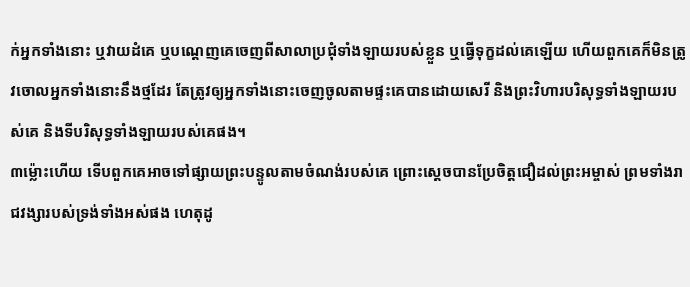ក់អ្នកទាំងនោះ ឬវាយដំគេ ឬបណ្ដេញគេចេញពីសាលាប្រជុំទាំងឡាយរបស់ខ្លួន ឬធ្វើទុក្ខដល់គេឡើយ ហើយពួកគេក៏មិនត្រូវចោលអ្នកទាំងនោះនឹងថ្មដែរ តែត្រូវឲ្យអ្នកទាំងនោះចេញចូលតាមផ្ទះគេបានដោយសេរី និងព្រះវិហារបរិសុទ្ធទាំងឡាយរបស់គេ និងទីបរិសុទ្ធទាំងឡាយរបស់គេផង។
៣ម្ល៉ោះហើយ ទើបពួកគេអាចទៅផ្សាយព្រះបន្ទូលតាមចំណង់របស់គេ ព្រោះស្ដេចបានប្រែចិត្តជឿដល់ព្រះអម្ចាស់ ព្រមទាំងរាជវង្សារបស់ទ្រង់ទាំងអស់ផង ហេតុដូ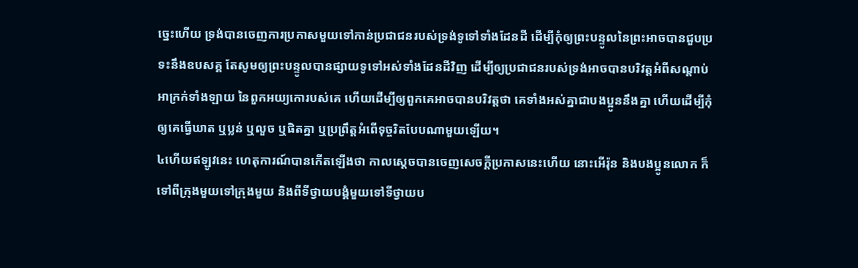ច្នេះហើយ ទ្រង់បានចេញការប្រកាសមួយទៅកាន់ប្រជាជនរបស់ទ្រង់ទូទៅទាំងដែនដី ដើម្បីកុំឲ្យព្រះបន្ទូលនៃព្រះអាចបានជួបប្រទះនឹងឧបសគ្គ តែសូមឲ្យព្រះបន្ទូលបានផ្សាយទូទៅអស់ទាំងដែនដីវិញ ដើម្បីឲ្យប្រជាជនរបស់ទ្រង់អាចបានបរិវត្តអំពីសណ្ដាប់អាក្រក់ទាំងឡាយ នៃពួកអយ្យកោរបស់គេ ហើយដើម្បីឲ្យពួកគេអាចបានបរិវត្តថា គេទាំងអស់គ្នាជាបងប្អូននឹងគ្នា ហើយដើម្បីកុំឲ្យគេធ្វើឃាត ឬប្លន់ ឬលួច ឬផិតគ្នា ឬប្រព្រឹត្តអំពើទុច្ចរិតបែបណាមួយឡើយ។
៤ហើយឥឡូវនេះ ហេតុការណ៍បានកើតឡើងថា កាលស្ដេចបានចេញសេចក្ដីប្រកាសនេះហើយ នោះអើរ៉ុន និងបងប្អូនលោក ក៏ទៅពីក្រុងមួយទៅក្រុងមួយ និងពីទីថ្វាយបង្គំមួយទៅទីថ្វាយប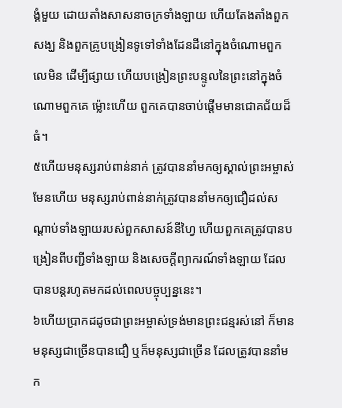ង្គំមួយ ដោយតាំងសាសនាចក្រទាំងឡាយ ហើយតែងតាំងពួកសង្ឃ និងពួកគ្រូបង្រៀនទូទៅទាំងដែនដីនៅក្នុងចំណោមពួកលេមិន ដើម្បីផ្សាយ ហើយបង្រៀនព្រះបន្ទូលនៃព្រះនៅក្នុងចំណោមពួកគេ ម្ល៉ោះហើយ ពួកគេបានចាប់ផ្ដើមមានជោគជ័យដ៏ធំ។
៥ហើយមនុស្សរាប់ពាន់នាក់ ត្រូវបាននាំមកឲ្យស្គាល់ព្រះអម្ចាស់ មែនហើយ មនុស្សរាប់ពាន់នាក់ត្រូវបាននាំមកឲ្យជឿដល់សណ្ដាប់ទាំងឡាយរបស់ពួកសាសន៍នីហ្វៃ ហើយពួកគេត្រូវបានបង្រៀនពីបញ្ជីទាំងឡាយ និងសេចក្ដីព្យាករណ៍ទាំងឡាយ ដែលបានបន្តរហូតមកដល់ពេលបច្ចុប្បន្ននេះ។
៦ហើយប្រាកដដូចជាព្រះអម្ចាស់ទ្រង់មានព្រះជន្មរស់នៅ ក៏មានមនុស្សជាច្រើនបានជឿ ឬក៏មនុស្សជាច្រើន ដែលត្រូវបាននាំមក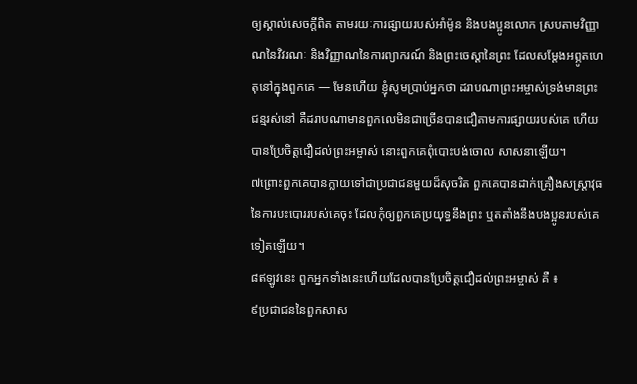ឲ្យស្គាល់សេចក្ដីពិត តាមរយៈការផ្សាយរបស់អាំម៉ូន និងបងប្អូនលោក ស្របតាមវិញ្ញាណនៃវិវរណៈ និងវិញ្ញាណនៃការព្យាករណ៍ និងព្រះចេស្ដានៃព្រះ ដែលសម្ដែងអព្ភូតហេតុនៅក្នុងពួកគេ — មែនហើយ ខ្ញុំសូមប្រាប់អ្នកថា ដរាបណាព្រះអម្ចាស់ទ្រង់មានព្រះជន្មរស់នៅ គឺដរាបណាមានពួកលេមិនជាច្រើនបានជឿតាមការផ្សាយរបស់គេ ហើយបានប្រែចិត្តជឿដល់ព្រះអម្ចាស់ នោះពួកគេពុំបោះបង់ចោល សាសនាឡើយ។
៧ព្រោះពួកគេបានក្លាយទៅជាប្រជាជនមួយដ៏សុចរិត ពួកគេបានដាក់គ្រឿងសស្ត្រាវុធនៃការបះបោររបស់គេចុះ ដែលកុំឲ្យពួកគេប្រយុទ្ធនឹងព្រះ ឬតតាំងនឹងបងប្អូនរបស់គេទៀតឡើយ។
៨ឥឡូវនេះ ពួកអ្នកទាំងនេះហើយដែលបានប្រែចិត្តជឿដល់ព្រះអម្ចាស់ គឺ ៖
៩ប្រជាជននៃពួកសាស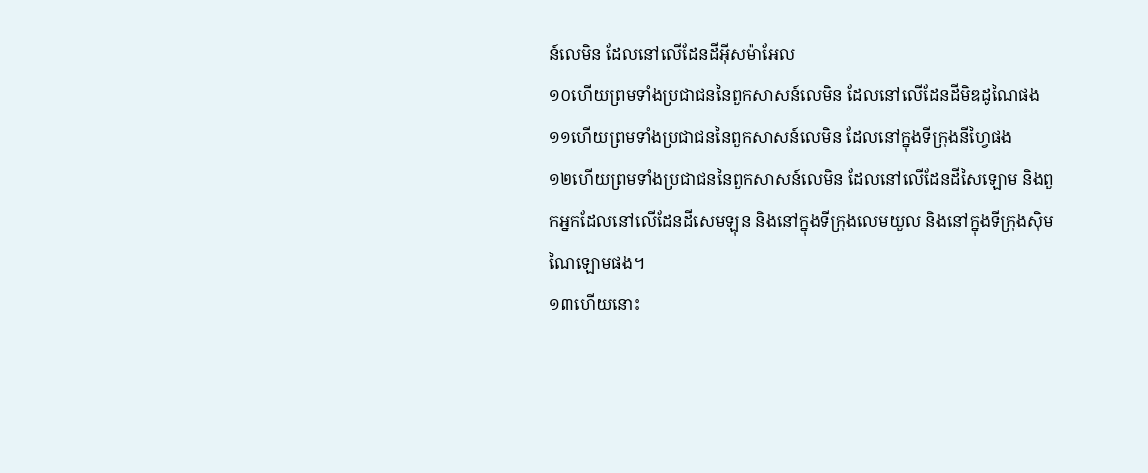ន៍លេមិន ដែលនៅលើដែនដីអ៊ីសម៉ាអែល
១០ហើយព្រមទាំងប្រជាជននៃពួកសាសន៍លេមិន ដែលនៅលើដែនដីមិឌដូណៃផង
១១ហើយព្រមទាំងប្រជាជននៃពួកសាសន៍លេមិន ដែលនៅក្នុងទីក្រុងនីហ្វៃផង
១២ហើយព្រមទាំងប្រជាជននៃពួកសាសន៍លេមិន ដែលនៅលើដែនដីសៃឡោម និងពួកអ្នកដែលនៅលើដែនដីសេមឡុន និងនៅក្នុងទីក្រុងលេមយួល និងនៅក្នុងទីក្រុងស៊ិមណៃឡោមផង។
១៣ហើយនោះ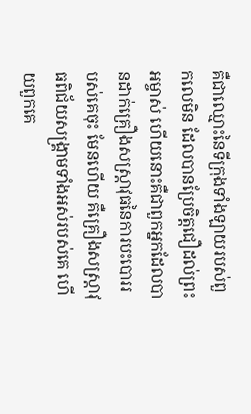គឺជាឈ្មោះនៃទីក្រុងទាំងឡាយរបស់ពួកលេមិន ដែលបានប្រែចិត្តជឿដល់ព្រះអម្ចាស់ ហើយនោះគឺជាពួកអ្នកដែលបានដាក់គ្រឿងសស្ត្រាវុធនៃការបះបោររបស់គេចុះ មែនហើយ គឺគ្រឿងសស្ត្រាវុធពិជ័យសង្គ្រាមទាំងអស់របស់គេ ហើយពួកគេ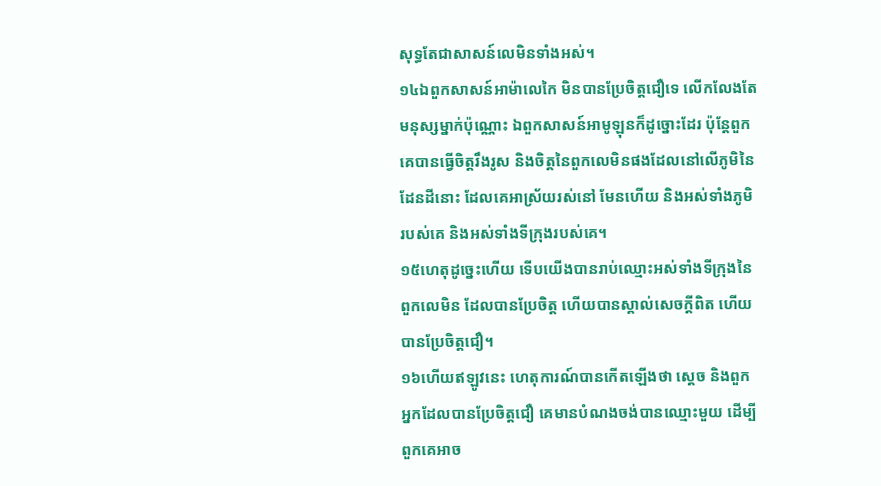សុទ្ធតែជាសាសន៍លេមិនទាំងអស់។
១៤ឯពួកសាសន៍អាម៉ាលេកៃ មិនបានប្រែចិត្តជឿទេ លើកលែងតែមនុស្សម្នាក់ប៉ុណ្ណោះ ឯពួកសាសន៍អាមូឡុនក៏ដូច្នោះដែរ ប៉ុន្តែពួកគេបានធ្វើចិត្តរឹងរូស និងចិត្តនៃពួកលេមិនផងដែលនៅលើភូមិនៃដែនដីនោះ ដែលគេអាស្រ័យរស់នៅ មែនហើយ និងអស់ទាំងភូមិរបស់គេ និងអស់ទាំងទីក្រុងរបស់គេ។
១៥ហេតុដូច្នេះហើយ ទើបយើងបានរាប់ឈ្មោះអស់ទាំងទីក្រុងនៃពួកលេមិន ដែលបានប្រែចិត្ត ហើយបានស្គាល់សេចក្ដីពិត ហើយបានប្រែចិត្តជឿ។
១៦ហើយឥឡូវនេះ ហេតុការណ៍បានកើតឡើងថា ស្ដេច និងពួកអ្នកដែលបានប្រែចិត្តជឿ គេមានបំណងចង់បានឈ្មោះមួយ ដើម្បីពួកគេអាច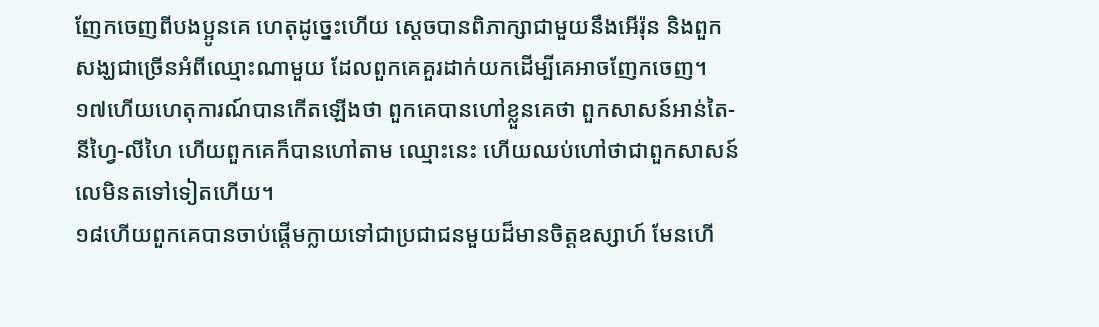ញែកចេញពីបងប្អូនគេ ហេតុដូច្នេះហើយ ស្ដេចបានពិភាក្សាជាមួយនឹងអើរ៉ុន និងពួកសង្ឃជាច្រើនអំពីឈ្មោះណាមួយ ដែលពួកគេគួរដាក់យកដើម្បីគេអាចញែកចេញ។
១៧ហើយហេតុការណ៍បានកើតឡើងថា ពួកគេបានហៅខ្លួនគេថា ពួកសាសន៍អាន់តៃ-នីហ្វៃ-លីហៃ ហើយពួកគេក៏បានហៅតាម ឈ្មោះនេះ ហើយឈប់ហៅថាជាពួកសាសន៍លេមិនតទៅទៀតហើយ។
១៨ហើយពួកគេបានចាប់ផ្ដើមក្លាយទៅជាប្រជាជនមួយដ៏មានចិត្តឧស្សាហ៍ មែនហើ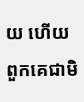យ ហើយពួកគេជាមិ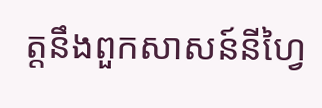ត្តនឹងពួកសាសន៍នីហ្វៃ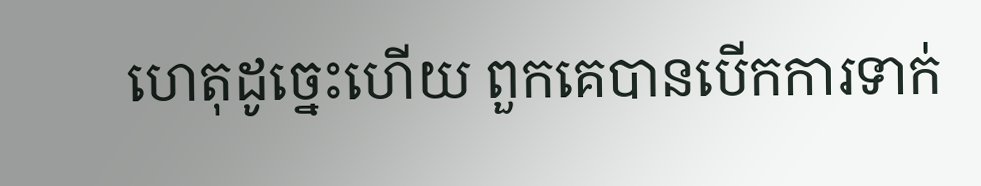ហេតុដូច្នេះហើយ ពួកគេបានបើកការទាក់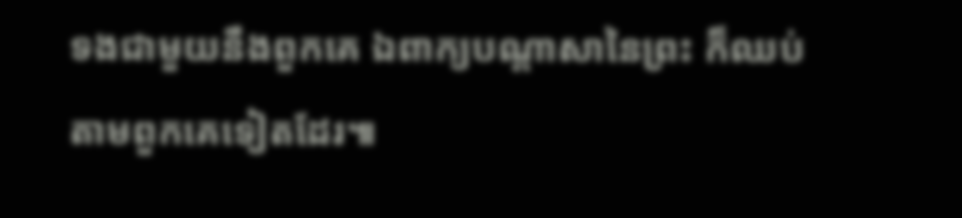ទងជាមួយនឹងពួកគេ ឯពាក្យបណ្ដាសានៃព្រះ ក៏ឈប់តាមពួកគេទៀតដែរ៕